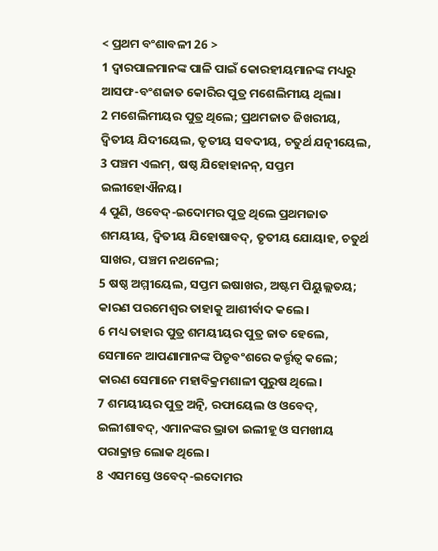< ପ୍ରଥମ ବଂଶାବଳୀ 26 >
1 ଦ୍ୱାରପାଳମାନଙ୍କ ପାଳି ପାଇଁ କୋରହୀୟମାନଙ୍କ ମଧ୍ୟରୁ ଆସଫ-ବଂଶଜାତ କୋରିର ପୁତ୍ର ମଶେଲିମୀୟ ଥିଲା।
2 ମଶେଲିମୀୟର ପୁତ୍ର ଥିଲେ; ପ୍ରଥମଜାତ ଜିଖରୀୟ, ଦ୍ୱିତୀୟ ଯିଦୀୟେଲ, ତୃତୀୟ ସବଦୀୟ, ଚତୁର୍ଥ ଯତ୍ନୀୟେଲ,
3 ପଞ୍ଚମ ଏଲମ୍, ଷଷ୍ଠ ଯିହୋହାନନ୍, ସପ୍ତମ ଇଲୀହୋଐନୟ।
4 ପୁଣି, ଓବେଦ୍-ଇଦୋମର ପୁତ୍ର ଥିଲେ ପ୍ରଥମଜାତ ଶମୟୀୟ, ଦ୍ୱିତୀୟ ଯିହୋଷାବଦ୍, ତୃତୀୟ ଯୋୟାହ, ଚତୁର୍ଥ ସାଖର, ପଞ୍ଚମ ନଥନେଲ;
5 ଷଷ୍ଠ ଅମ୍ମୀୟେଲ, ସପ୍ତମ ଇଷାଖର, ଅଷ୍ଟମ ପିୟୁଲ୍ଲତୟ; କାରଣ ପରମେଶ୍ୱର ତାହାକୁ ଆଶୀର୍ବାଦ କଲେ।
6 ମଧ୍ୟ ତାହାର ପୁତ୍ର ଶମୟୀୟର ପୁତ୍ର ଜାତ ହେଲେ, ସେମାନେ ଆପଣାମାନଙ୍କ ପିତୃବଂଶରେ କର୍ତ୍ତୃତ୍ୱ କଲେ; କାରଣ ସେମାନେ ମହାବିକ୍ରମଶାଳୀ ପୁରୁଷ ଥିଲେ।
7 ଶମୟୀୟର ପୁତ୍ର ଅତ୍ନି, ରଫାୟେଲ ଓ ଓବେଦ୍, ଇଲୀଶାବଦ୍, ଏମାନଙ୍କର ଭ୍ରାତା ଇଲୀହୂ ଓ ସମଖୀୟ ପରାକ୍ରାନ୍ତ ଲୋକ ଥିଲେ।
8 ଏସମସ୍ତେ ଓବେଦ୍-ଇଦୋମର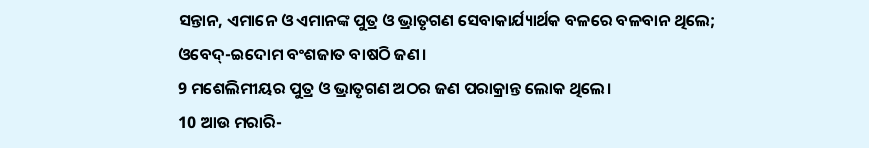ସନ୍ତାନ, ଏମାନେ ଓ ଏମାନଙ୍କ ପୁତ୍ର ଓ ଭ୍ରାତୃଗଣ ସେବାକାର୍ଯ୍ୟାର୍ଥକ ବଳରେ ବଳବାନ ଥିଲେ; ଓବେଦ୍-ଇଦୋମ ବଂଶଜାତ ବାଷଠି ଜଣ।
9 ମଶେଲିମୀୟର ପୁତ୍ର ଓ ଭ୍ରାତୃଗଣ ଅଠର ଜଣ ପରାକ୍ରାନ୍ତ ଲୋକ ଥିଲେ।
10 ଆଉ ମରାରି-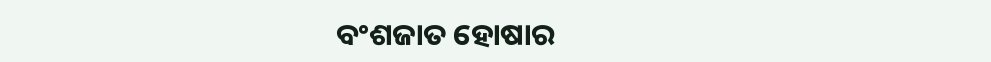ବଂଶଜାତ ହୋଷାର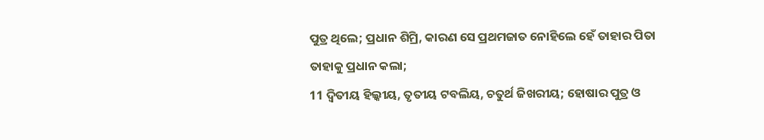ପୁତ୍ର ଥିଲେ; ପ୍ରଧାନ ଶିମ୍ରି, କାରଣ ସେ ପ୍ରଥମଜାତ ନୋହିଲେ ହେଁ ତାହାର ପିତା ତାହାକୁ ପ୍ରଧାନ କଲା;
11 ଦ୍ୱିତୀୟ ହିଲ୍କୀୟ, ତୃତୀୟ ଟବଲିୟ, ଚତୁର୍ଥ ଜିଖରୀୟ; ହୋଷାର ପୁତ୍ର ଓ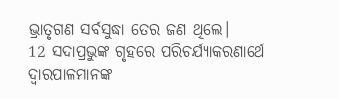ଭ୍ରାତୃଗଣ ସର୍ବସୁଦ୍ଧା ତେର ଜଣ ଥିଲେ।
12 ସଦାପ୍ରଭୁଙ୍କ ଗୃହରେ ପରିଚର୍ଯ୍ୟାକରଣାର୍ଥେ ଦ୍ୱାରପାଳମାନଙ୍କ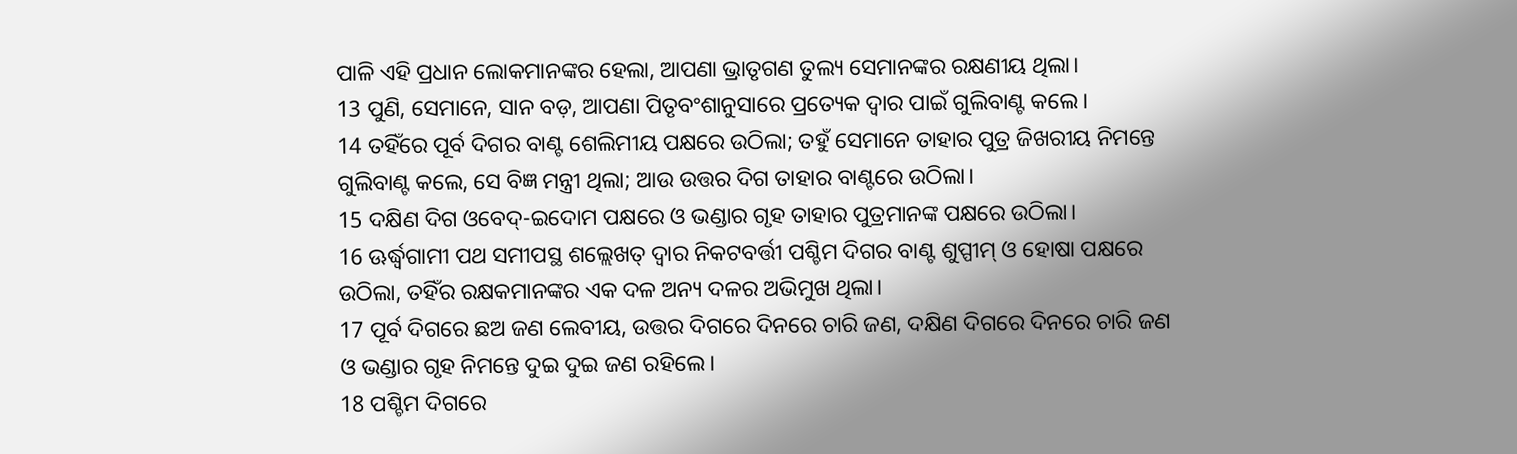ପାଳି ଏହି ପ୍ରଧାନ ଲୋକମାନଙ୍କର ହେଲା, ଆପଣା ଭ୍ରାତୃଗଣ ତୁଲ୍ୟ ସେମାନଙ୍କର ରକ୍ଷଣୀୟ ଥିଲା।
13 ପୁଣି, ସେମାନେ, ସାନ ବଡ଼, ଆପଣା ପିତୃବଂଶାନୁସାରେ ପ୍ରତ୍ୟେକ ଦ୍ୱାର ପାଇଁ ଗୁଲିବାଣ୍ଟ କଲେ।
14 ତହିଁରେ ପୂର୍ବ ଦିଗର ବାଣ୍ଟ ଶେଲିମୀୟ ପକ୍ଷରେ ଉଠିଲା; ତହୁଁ ସେମାନେ ତାହାର ପୁତ୍ର ଜିଖରୀୟ ନିମନ୍ତେ ଗୁଲିବାଣ୍ଟ କଲେ, ସେ ବିଜ୍ଞ ମନ୍ତ୍ରୀ ଥିଲା; ଆଉ ଉତ୍ତର ଦିଗ ତାହାର ବାଣ୍ଟରେ ଉଠିଲା।
15 ଦକ୍ଷିଣ ଦିଗ ଓବେଦ୍-ଇଦୋମ ପକ୍ଷରେ ଓ ଭଣ୍ଡାର ଗୃହ ତାହାର ପୁତ୍ରମାନଙ୍କ ପକ୍ଷରେ ଉଠିଲା।
16 ଊର୍ଦ୍ଧ୍ୱଗାମୀ ପଥ ସମୀପସ୍ଥ ଶଲ୍ଲେଖତ୍ ଦ୍ୱାର ନିକଟବର୍ତ୍ତୀ ପଶ୍ଚିମ ଦିଗର ବାଣ୍ଟ ଶୁପ୍ପୀମ୍ ଓ ହୋଷା ପକ୍ଷରେ ଉଠିଲା, ତହିଁର ରକ୍ଷକମାନଙ୍କର ଏକ ଦଳ ଅନ୍ୟ ଦଳର ଅଭିମୁଖ ଥିଲା।
17 ପୂର୍ବ ଦିଗରେ ଛଅ ଜଣ ଲେବୀୟ, ଉତ୍ତର ଦିଗରେ ଦିନରେ ଚାରି ଜଣ, ଦକ୍ଷିଣ ଦିଗରେ ଦିନରେ ଚାରି ଜଣ ଓ ଭଣ୍ଡାର ଗୃହ ନିମନ୍ତେ ଦୁଇ ଦୁଇ ଜଣ ରହିଲେ।
18 ପଶ୍ଚିମ ଦିଗରେ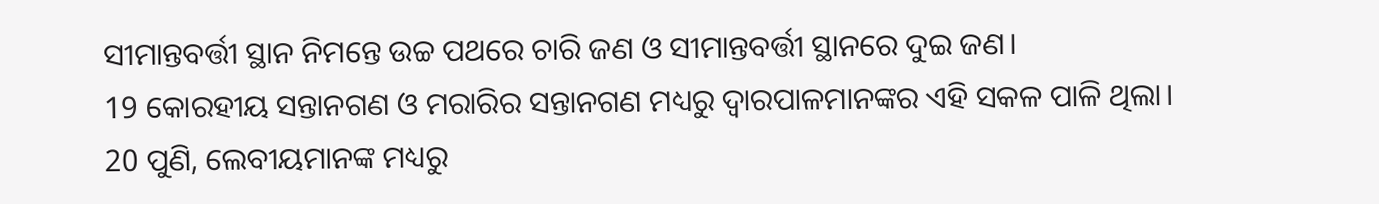ସୀମାନ୍ତବର୍ତ୍ତୀ ସ୍ଥାନ ନିମନ୍ତେ ଉଚ୍ଚ ପଥରେ ଚାରି ଜଣ ଓ ସୀମାନ୍ତବର୍ତ୍ତୀ ସ୍ଥାନରେ ଦୁଇ ଜଣ।
19 କୋରହୀୟ ସନ୍ତାନଗଣ ଓ ମରାରିର ସନ୍ତାନଗଣ ମଧ୍ୟରୁ ଦ୍ୱାରପାଳମାନଙ୍କର ଏହି ସକଳ ପାଳି ଥିଲା।
20 ପୁଣି, ଲେବୀୟମାନଙ୍କ ମଧ୍ୟରୁ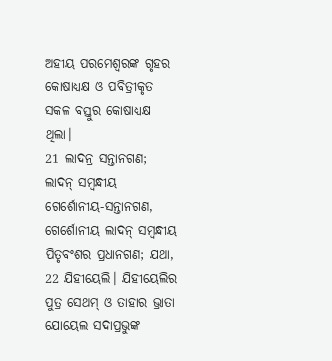ଅହୀୟ ପରମେଶ୍ୱରଙ୍କ ଗୃହର କୋଷାଧ୍ୟକ୍ଷ ଓ ପବିତ୍ରୀକୃତ ସକଳ ବସ୍ତୁର କୋଷାଧ୍ୟକ୍ଷ ଥିଲା।
21 ଲାଦନ୍ର ସନ୍ତାନଗଣ; ଲାଦନ୍ ସମ୍ବନ୍ଧୀୟ ଗେର୍ଶୋନୀୟ-ସନ୍ତାନଗଣ, ଗେର୍ଶୋନୀୟ ଲାଦନ୍ ସମ୍ବନ୍ଧୀୟ ପିତୃବଂଶର ପ୍ରଧାନଗଣ; ଯଥା,
22 ଯିହୀୟେଲି। ଯିହୀୟେଲିର ପୁତ୍ର ସେଥମ୍ ଓ ତାହାର ଭ୍ରାତା ଯୋୟେଲ ସଦାପ୍ରଭୁଙ୍କ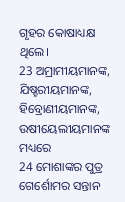ଗୃହର କୋଷାଧ୍ୟକ୍ଷ ଥିଲେ।
23 ଅମ୍ରାମୀୟମାନଙ୍କ, ଯିଷ୍ହରୀୟମାନଙ୍କ, ହିବ୍ରୋଣୀୟମାନଙ୍କ, ଉଷୀୟେଲୀୟମାନଙ୍କ ମଧ୍ୟରେ
24 ମୋଶାଙ୍କର ପୁତ୍ର ଗେର୍ଶୋମର ସନ୍ତାନ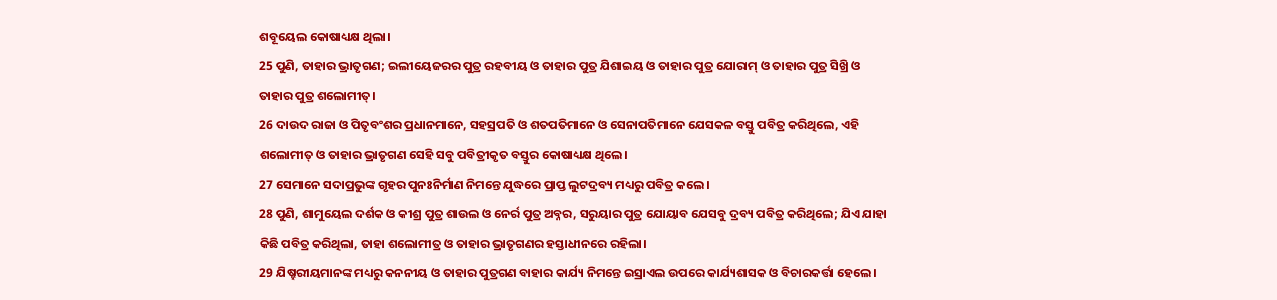ଶବୂୟେଲ କୋଷାଧ୍ୟକ୍ଷ ଥିଲା।
25 ପୁଣି, ତାହାର ଭ୍ରାତୃଗଣ; ଇଲୀୟେଜରର ପୁତ୍ର ରହବୀୟ ଓ ତାହାର ପୁତ୍ର ଯିଶାଇୟ ଓ ତାହାର ପୁତ୍ର ଯୋରାମ୍ ଓ ତାହାର ପୁତ୍ର ସିଖ୍ରି ଓ ତାହାର ପୁତ୍ର ଶଲୋମୀତ୍।
26 ଦାଉଦ ରାଜା ଓ ପିତୃବଂଶର ପ୍ରଧାନମାନେ, ସହସ୍ରପତି ଓ ଶତପତିମାନେ ଓ ସେନାପତିମାନେ ଯେସକଳ ବସ୍ତୁ ପବିତ୍ର କରିଥିଲେ, ଏହି ଶଲୋମୀତ୍ ଓ ତାହାର ଭ୍ରାତୃଗଣ ସେହି ସବୁ ପବିତ୍ରୀକୃତ ବସ୍ତୁର କୋଷାଧ୍ୟକ୍ଷ ଥିଲେ।
27 ସେମାନେ ସଦାପ୍ରଭୁଙ୍କ ଗୃହର ପୁନଃନିର୍ମାଣ ନିମନ୍ତେ ଯୁଦ୍ଧରେ ପ୍ରାପ୍ତ ଲୁଟଦ୍ରବ୍ୟ ମଧ୍ୟରୁ ପବିତ୍ର କଲେ।
28 ପୁଣି, ଶାମୁୟେଲ ଦର୍ଶକ ଓ କୀଶ୍ର ପୁତ୍ର ଶାଉଲ ଓ ନେର୍ର ପୁତ୍ର ଅବ୍ନର, ସରୁୟାର ପୁତ୍ର ଯୋୟାବ ଯେସବୁ ଦ୍ରବ୍ୟ ପବିତ୍ର କରିଥିଲେ; ଯିଏ ଯାହା କିଛି ପବିତ୍ର କରିଥିଲା, ତାହା ଶଲୋମୀତ୍ର ଓ ତାହାର ଭ୍ରାତୃଗଣର ହସ୍ତାଧୀନରେ ରହିଲା।
29 ଯିଷ୍ହରୀୟମାନଙ୍କ ମଧ୍ୟରୁ କନନୀୟ ଓ ତାହାର ପୁତ୍ରଗଣ ବାହାର କାର୍ଯ୍ୟ ନିମନ୍ତେ ଇସ୍ରାଏଲ ଉପରେ କାର୍ଯ୍ୟଶାସକ ଓ ବିଚାରକର୍ତ୍ତା ହେଲେ।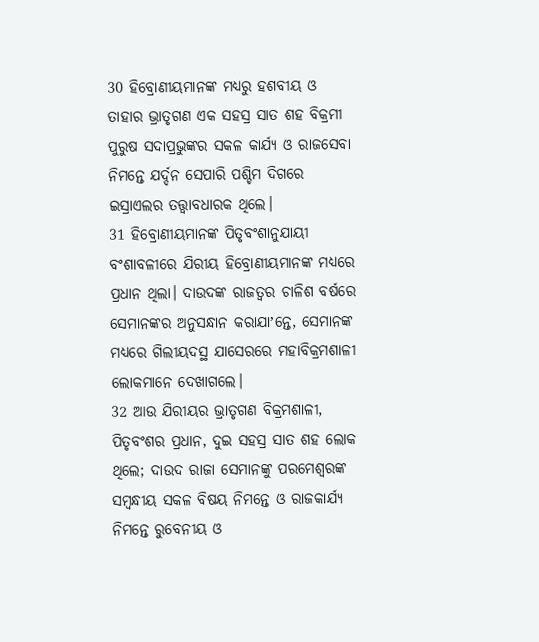30 ହିବ୍ରୋଣୀୟମାନଙ୍କ ମଧ୍ୟରୁ ହଶବୀୟ ଓ ତାହାର ଭ୍ରାତୃଗଣ ଏକ ସହସ୍ର ସାତ ଶହ ବିକ୍ରମୀ ପୁରୁଷ ସଦାପ୍ରଭୁଙ୍କର ସକଳ କାର୍ଯ୍ୟ ଓ ରାଜସେବା ନିମନ୍ତେ ଯର୍ଦ୍ଦନ ସେପାରି ପଶ୍ଚିମ ଦିଗରେ ଇସ୍ରାଏଲର ତତ୍ତ୍ୱାବଧାରକ ଥିଲେ।
31 ହିବ୍ରୋଣୀୟମାନଙ୍କ ପିତୃବଂଶାନୁଯାୟୀ ବଂଶାବଳୀରେ ଯିରୀୟ ହିବ୍ରୋଣୀୟମାନଙ୍କ ମଧ୍ୟରେ ପ୍ରଧାନ ଥିଲା। ଦାଉଦଙ୍କ ରାଜତ୍ଵର ଚାଳିଶ ବର୍ଷରେ ସେମାନଙ୍କର ଅନୁସନ୍ଧାନ କରାଯାʼନ୍ତେ, ସେମାନଙ୍କ ମଧ୍ୟରେ ଗିଲୀୟଦସ୍ଥ ଯାସେରରେ ମହାବିକ୍ରମଶାଳୀ ଲୋକମାନେ ଦେଖାଗଲେ।
32 ଆଉ ଯିରୀୟର ଭ୍ରାତୃଗଣ ବିକ୍ରମଶାଳୀ, ପିତୃବଂଶର ପ୍ରଧାନ, ଦୁଇ ସହସ୍ର ସାତ ଶହ ଲୋକ ଥିଲେ; ଦାଉଦ ରାଜା ସେମାନଙ୍କୁ ପରମେଶ୍ୱରଙ୍କ ସମ୍ବନ୍ଧୀୟ ସକଳ ବିଷୟ ନିମନ୍ତେ ଓ ରାଜକାର୍ଯ୍ୟ ନିମନ୍ତେ ରୁବେନୀୟ ଓ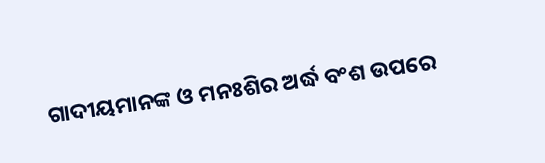ଗାଦୀୟମାନଙ୍କ ଓ ମନଃଶିର ଅର୍ଦ୍ଧ ବଂଶ ଉପରେ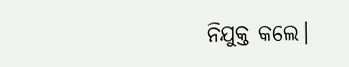ନିଯୁକ୍ତ କଲେ।